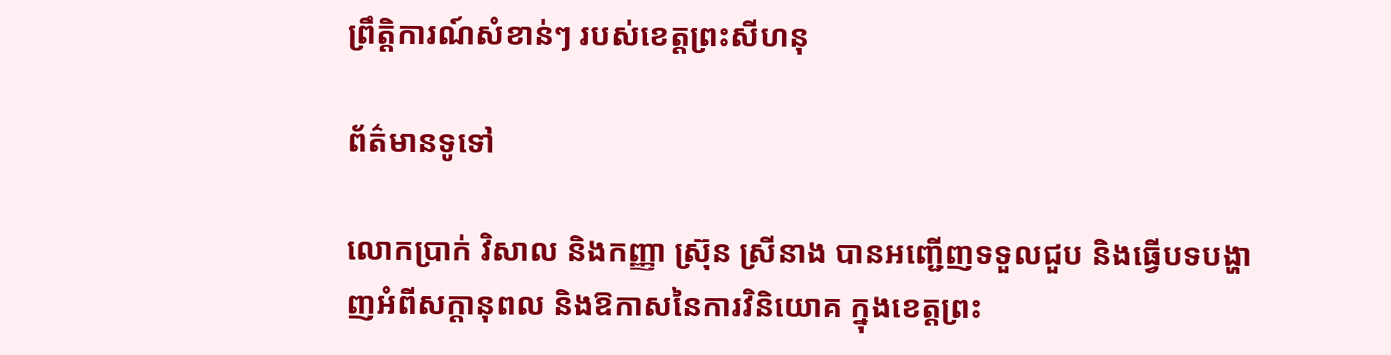ព្រឹត្តិការណ៍សំខាន់ៗ របស់ខេត្តព្រះសីហនុ

ព័ត៌មានទូទៅ

លោកប្រាក់ វិសាល និងកញ្ញា ស្រ៊ុន ស្រីនាង បានអញ្ជើញទទួលជួប និងធ្វើបទបង្ហាញអំពីសក្តានុពល និងឱកាសនៃការវិនិយោគ ក្នុងខេត្តព្រះ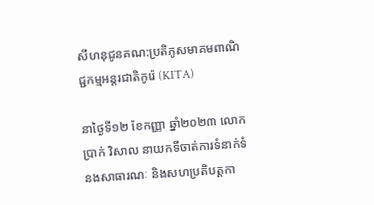សីហនុជូនគណ:ប្រតិភូសមាគមពាណិជ្ជកម្មអន្តរជាតិកូរ៉េ (KITA)

នាថ្ងៃទី១២ ខែកញ្ញា ឆ្នាំ២០២៣ លោកប្រាក់ វិសាល នាយកទីចាត់ការទំនាក់ទំនងសាធារណៈ និងសហប្រតិបត្តកា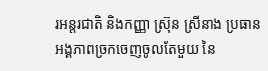រអន្តរជាតិ និងកញ្ញា ស្រ៊ុន ស្រីនាង ប្រធានអង្គភាពច្រកចេញចូលតែមួយ នៃ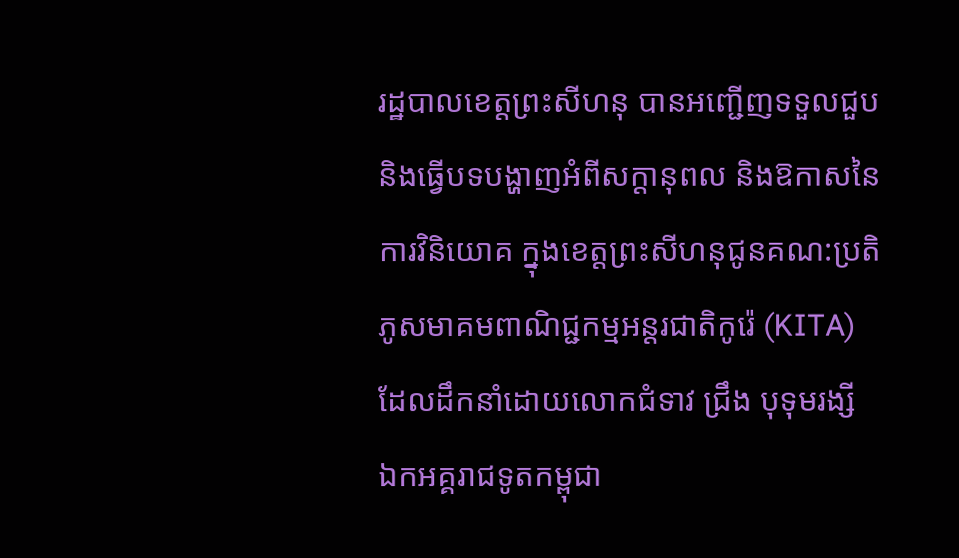រដ្ឋបាលខេត្តព្រះសីហនុ បានអញ្ជើញទទួលជួប និងធ្វើបទបង្ហាញអំពីសក្តានុពល និងឱកាសនៃការវិនិយោគ ក្នុងខេត្តព្រះសីហនុជូនគណ:ប្រតិភូសមាគមពាណិជ្ជកម្មអន្តរជាតិកូរ៉េ (KITA)ដែលដឹកនាំដោយលោកជំទាវ ជ្រឹង បុទុមរង្សី ឯកអគ្គរាជទូតកម្ពុជា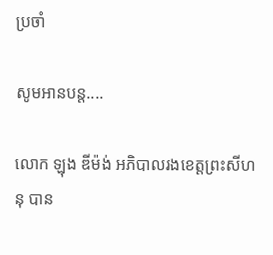ប្រចាំ

សូមអានបន្ត....

លោក ឡុង ឌីម៉ង់ អភិបាលរងខេត្តព្រះសីហនុ បាន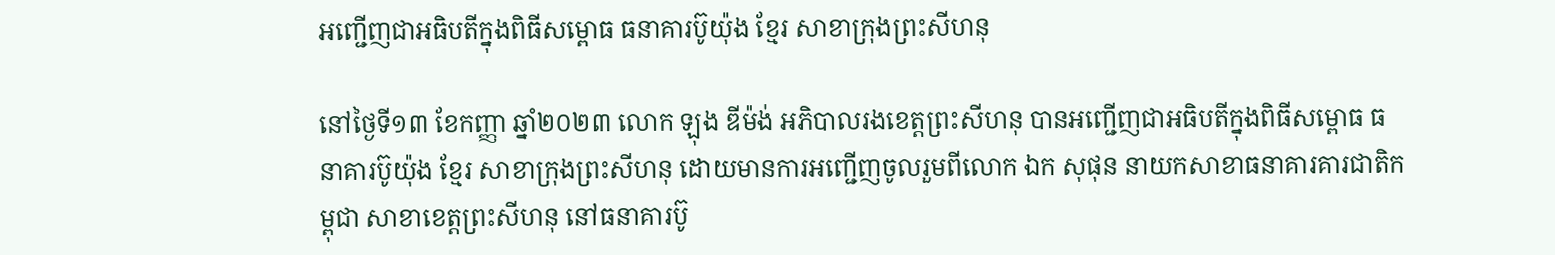អញ្ជើញជាអធិបតីក្នុងពិធីសម្ពោធ ធនាគារប៊ូយ៉ុង ខ្មែរ សាខាក្រុងព្រះសីហនុ

នៅថ្ងៃទី១៣ ខែកញ្ញា ឆ្នាំ២០២៣ លោក ឡុង ឌីម៉ង់ អភិបាលរងខេត្តព្រះសីហនុ បានអញ្ជើញជាអធិបតីក្នុងពិធីសម្ពោធ ធនាគារប៊ូយ៉ុង ខ្មែរ សាខាក្រុងព្រះសីហនុ ដោយមានការអញ្ជើញចូលរួមពីលោក ឯក សុផុន នាយកសាខាធនាគារគារជាតិកម្ពុជា សាខាខេត្តព្រះសីហនុ នៅធនាគារប៊ូ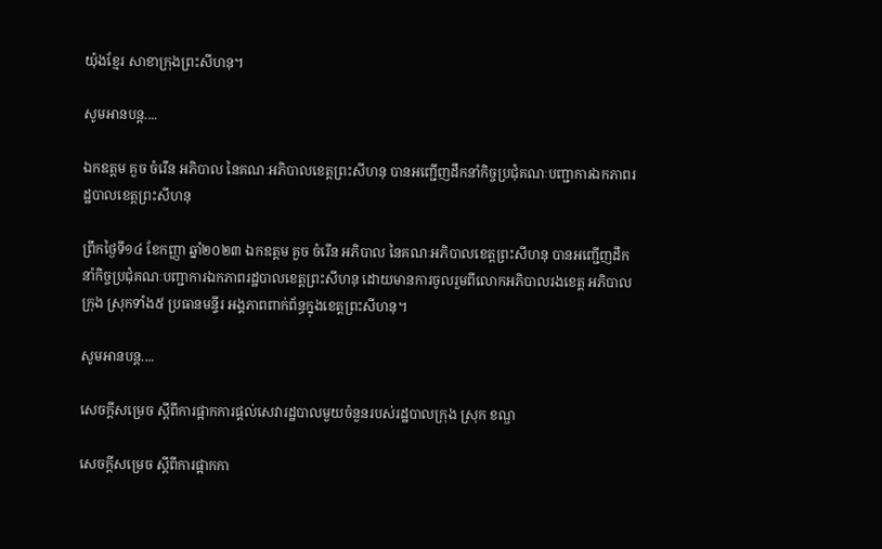យ៉ុងខ្មែរ សាខាក្រុងព្រះសីហនុ។

សូមអានបន្ត....

ឯកឧត្តម គួច ចំរើន អភិបាល នៃគណៈអភិបាលខេត្តព្រះសីហនុ បានអញ្ជើញដឹកនាំកិច្ចប្រជុំគណៈបញ្ជាការឯកភាពរដ្ឋបាលខេត្តព្រះសីហនុ

ព្រឹកថ្ងៃទី១៤ ខែកញ្ញា ឆ្នាំ២០២៣ ឯកឧត្តម គួច ចំរើន អភិបាល នៃគណៈអភិបាលខេត្តព្រះសីហនុ បានអញ្ជើញដឹកនាំកិច្ចប្រជុំគណៈបញ្ជាការឯកភាពរដ្ឋបាលខេត្តព្រះសីហនុ ដោយមានការចូលរួមពីលោកអភិបាលរងខេត្ត អភិបាលក្រុង ស្រុកទាំង៥ ប្រធានមន្ទីរ អង្គភាពពាក់ព័ន្ធក្នុងខេត្តព្រះសីហនុ។

សូមអានបន្ត....

សេចក្តីសម្រេច ស្តីពីការផ្អាកការផ្តល់សេវារដ្ឋបាលមួយចំនួនរបស់រដ្ឋបាលក្រុង ស្រុក ខណ្ឌ

សេចក្តីសម្រេច ស្តីពីការផ្អាកកា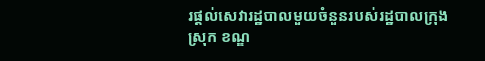រផ្តល់សេវារដ្ឋបាលមួយចំនួនរបស់រដ្ឋបាលក្រុង ស្រុក ខណ្ឌ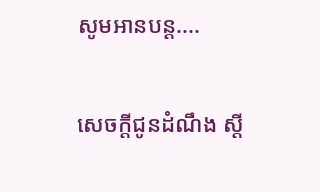សូមអានបន្ត....

សេចក្តីជូនដំណឹង ស្តី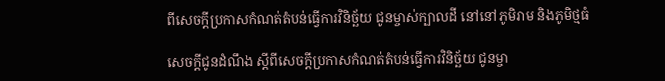ពីសេចក្តីប្រកាសកំណត់តំបន់ធ្វើការវិនិច្ឆ័យ ជូនម្ចាស់ក្បាលដី នៅនៅភូមិរាម និងភូមិថ្មធំ

សេចក្តីជូនដំណឹង ស្តីពីសេចក្តីប្រកាសកំណត់តំបន់ធ្វើការវិនិច្ឆ័យ ជូនម្ចា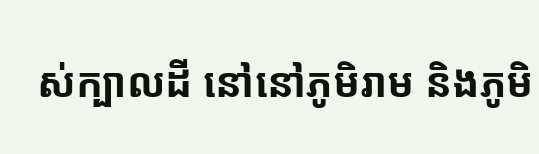ស់ក្បាលដី នៅនៅភូមិរាម និងភូមិ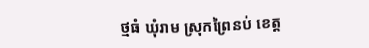ថ្មធំ ឃុំរាម ស្រុកព្រៃនប់ ខេត្ត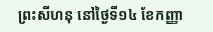ព្រះសីហនុ នៅថ្ងៃទី១៤ ខែកញ្ញា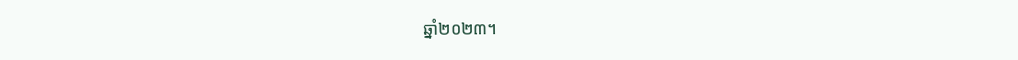ឆ្នាំ២០២៣។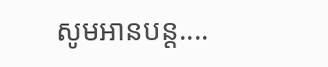សូមអានបន្ត....